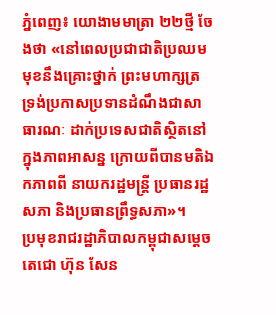ភ្នំពេញ៖ យោងាមមាត្រា ២២ថ្មី ចែងថា «នៅពេលប្រជាជាតិប្រឈមមុខនឹងគ្រោះថ្នាក់ ព្រះមហាក្សត្រ ទ្រង់ប្រកាសប្រទានដំណឹងជាសាធារណៈ ដាក់ប្រទេសជាតិស្ថិតនៅក្នុងភាពអាសន្ន ក្រោយពីបានមតិឯកភាពពី នាយករដ្ឋមន្ត្រី ប្រធានរដ្ឋសភា និងប្រធានព្រឹទ្ធសភា»។
ប្រមុខរាជរដ្ឋាភិបាលកម្ពុជាសម្តេចតេជោ ហ៊ុន សែន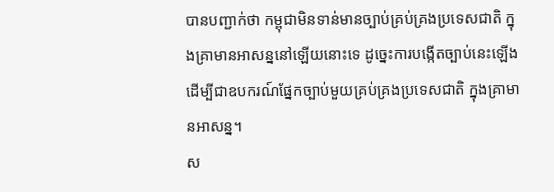បានបញ្ជាក់ថា កម្ពុជាមិនទាន់មានច្បាប់គ្រប់គ្រងប្រទេសជាតិ ក្នុងគ្រាមានអាសន្ននៅឡើយនោះទេ ដូច្នេះការបង្កើតច្បាប់នេះឡើង ដើម្បីជាឧបករណ៍ផ្នែកច្បាប់មួយគ្រប់គ្រងប្រទេសជាតិ ក្នុងគ្រាមានអាសន្ន។
ស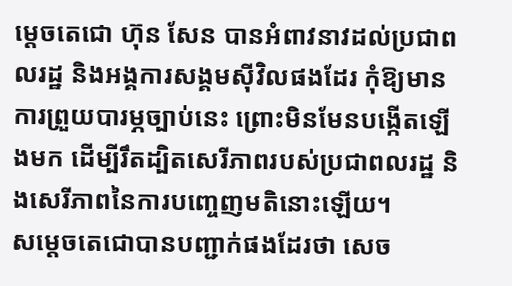ម្តេចតេជោ ហ៊ុន សែន បានអំពាវនាវដល់ប្រជាពលរដ្ឋ និងអង្គការសង្គមស៊ីវិលផងដែរ កុំឱ្យមានការព្រួយបារម្ភច្បាប់នេះ ព្រោះមិនមែនបង្កើតឡើងមក ដើម្បីរឹតដ្បិតសេរីភាពរបស់ប្រជាពលរដ្ឋ និងសេរីភាពនៃការបញ្ចេញមតិនោះឡើយ។
សម្តេចតេជោបានបញ្ជាក់ផងដែរថា សេច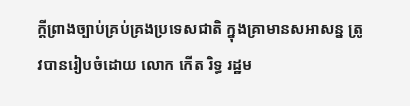ក្តីព្រាងច្បាប់គ្រប់គ្រងប្រទេសជាតិ ក្នុងគ្រាមានសអាសន្ន ត្រូវបានរៀបចំដោយ លោក កើត រិទ្ធ រដ្ឋម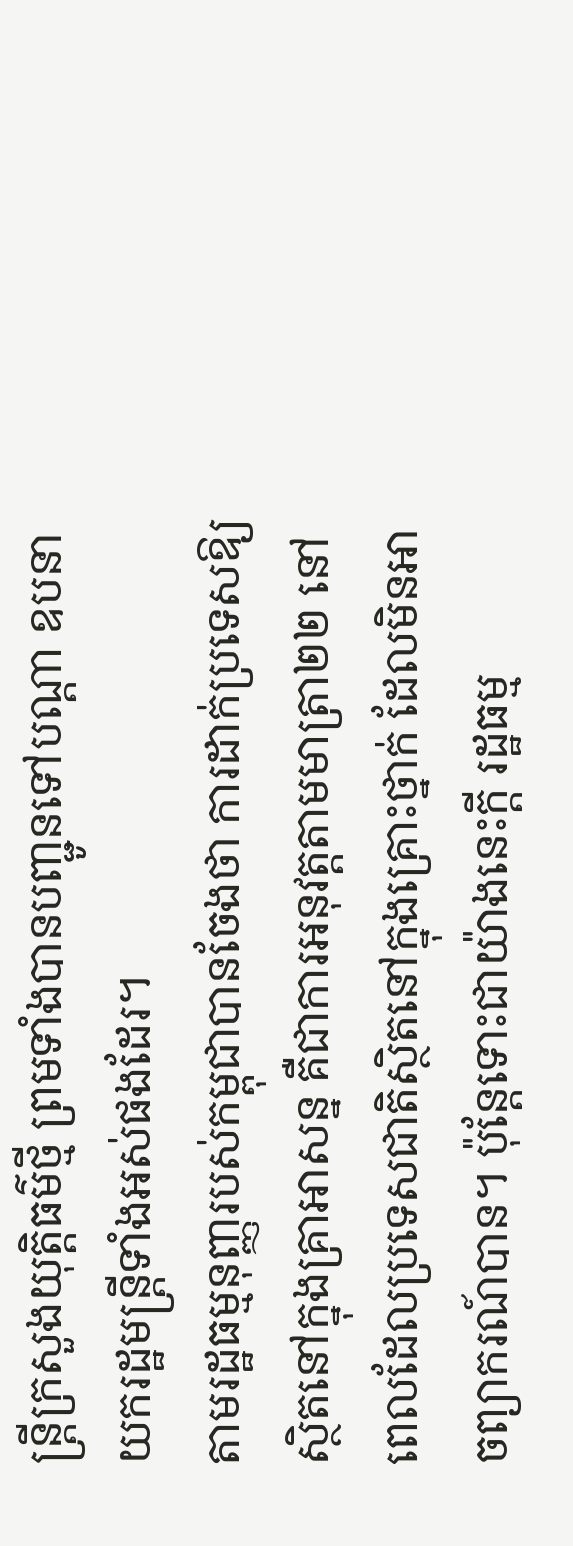ន្ត្រីក្រសួងយុត្តិធម៌ថ្មី ព្រមទាំងបានបញ្ជូនទៅបណ្តា ឧបនាយករដ្ឋមន្ត្រីទាំងអស់ផងដែរ។
តាមរដ្ឋធម្មនុញ្ញរបស់កម្ពុជាបានចែងថា ការដាក់ប្រទេសឱ្យស្ថិតនៅក្នុងគ្រាអាសន្ន គឺជាការអនុវត្តតាមមាត្រា២២ នៅពេលដែលប្រទេសជាតិស្ថិតនៅក្នុងគ្រោះថ្នាក់ ដែលមិនអាចព្យាករណ៍បាន។ ប៉ុន្តែទោះជាយ៉ាងនេះក្តី រដ្ឋធម្ម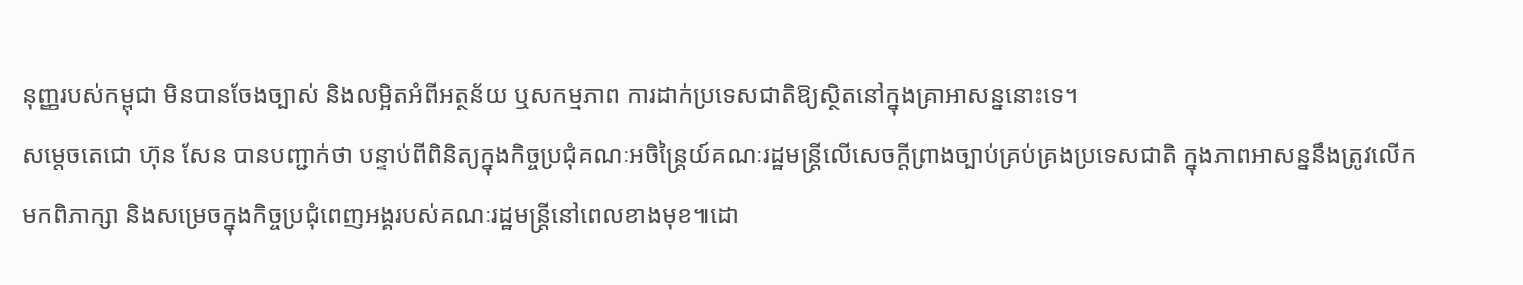នុញ្ញរបស់កម្ពុជា មិនបានចែងច្បាស់ និងលម្អិតអំពីអត្ថន័យ ឬសកម្មភាព ការដាក់ប្រទេសជាតិឱ្យស្ថិតនៅក្នុងគ្រាអាសន្ននោះទេ។
សម្តេចតេជោ ហ៊ុន សែន បានបញ្ជាក់ថា បន្ទាប់ពីពិនិត្យក្នុងកិច្ចប្រជុំគណៈអចិន្ត្រៃយ៍គណៈរដ្ឋមន្ត្រីលើសេចក្តីព្រាងច្បាប់គ្រប់គ្រងប្រទេសជាតិ ក្នុងភាពអាសន្ននឹងត្រូវលើកមកពិភាក្សា និងសម្រេចក្នុងកិច្ចប្រជុំពេញអង្គរបស់គណៈរដ្ឋមន្ត្រីនៅពេលខាងមុខ៕ដោ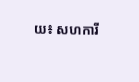យ៖ សហការី